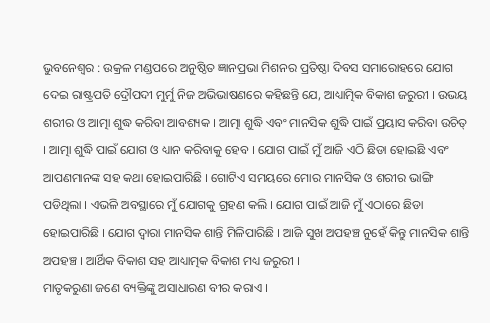ଭୁବନେଶ୍ୱର : ଉକ୍ରଳ ମଣ୍ଡପରେ ଅନୁଷ୍ଠିତ ଜ୍ଞାନପ୍ରଭା ମିଶନର ପ୍ରତିଷ୍ଠା ଦିବସ ସମାରୋହରେ ଯୋଗ ଦେଇ ରାଷ୍ଟ୍ରପତି ଦ୍ରୌପଦୀ ମୁର୍ମୁ ନିଜ ଅଭିଭାଷଣରେ କହିଛନ୍ତି ଯେ, ଆଧ୍ୟାତ୍ମିକ ବିକାଶ ଜରୁରୀ । ଉଭୟ ଶରୀର ଓ ଆତ୍ମା ଶୁଦ୍ଧ କରିବା ଆବଶ୍ୟକ । ଆତ୍ମା ଶୁଦ୍ଧି ଏବଂ ମାନସିକ ଶୁଦ୍ଧି ପାଇଁ ପ୍ରୟାସ କରିବା ଉଚିତ୍ । ଆତ୍ମା ଶୁଦ୍ଧି ପାଇଁ ଯୋଗ ଓ ଧ୍ୟାନ କରିବାକୁ ହେବ । ଯୋଗ ପାଇଁ ମୁଁ ଆଜି ଏଠି ଛିଡା ହୋଇଛି ଏବଂ ଆପଣମାନଙ୍କ ସହ କଥା ହୋଇପାରିଛି । ଗୋଟିଏ ସମୟରେ ମୋର ମାନସିକ ଓ ଶରୀର ଭାଙ୍ଗି ପଡିଥିଲା । ଏଭଳି ଅବସ୍ଥାରେ ମୁଁ ଯୋଗକୁ ଗ୍ରହଣ କଲି । ଯୋଗ ପାଇଁ ଆଜି ମୁଁ ଏଠାରେ ଛିଡା ହୋଇପାରିଛି । ଯୋଗ ଦ୍ୱାରା ମାନସିକ ଶାନ୍ତି ମିଳିପାରିଛି । ଆଜି ସୁଖ ଅପହଞ୍ଚ ନୁହେଁ କିନ୍ତୁ ମାନସିକ ଶାନ୍ତି ଅପହଞ୍ଚ । ଆର୍ଥିକ ବିକାଶ ସହ ଆଧ୍ୟାତ୍ମକ ବିକାଶ ମଧ୍ୟ ଜରୁରୀ ।
ମାତୃକରୁଣା ଜଣେ ବ୍ୟକ୍ତିଙ୍କୁ ଅସାଧାରଣ ବୀର କରାଏ ।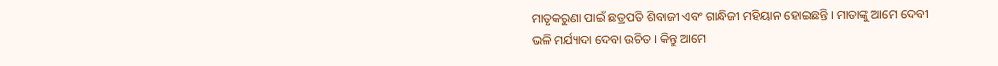ମାତୃକରୁଣା ପାଇଁ ଛତ୍ରପତି ଶିବାଜୀ ଏବଂ ଗାନ୍ଧିଜୀ ମହିୟାନ ହୋଇଛନ୍ତି । ମାତାଙ୍କୁ ଆମେ ଦେବୀ ଭଳି ମର୍ଯ୍ୟାଦା ଦେବା ଉଚିତ । କିନ୍ତୁ ଆମେ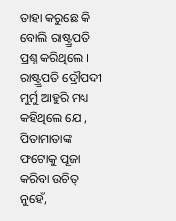ତାହା କରୁଛେ କି ବୋଲି ରାଷ୍ଟ୍ର୍ରପତି ପ୍ରଶ୍ନ କରିଥିଲେ ।
ରାଷ୍ଟ୍ର୍ରପତି ଦ୍ରୌପଦୀ ମୁର୍ମୁ ଆହୁରି ମଧ୍ୟ କହିଥିଲେ ଯେ , ପିତାମାତାଙ୍କ ଫଟୋକୁ ପୂଜା କରିବା ଉଚିତ୍ ନୁହେଁ,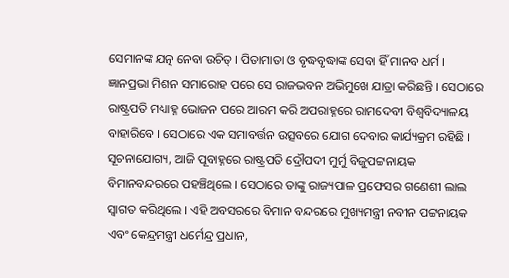ସେମାନଙ୍କ ଯତ୍ନ ନେବା ଉଚିତ୍ । ପିତାମାତା ଓ ବୃଦ୍ଧବୃଦ୍ଧାଙ୍କ ସେବା ହିଁ ମାନବ ଧର୍ମ ।
ଜ୍ଞାନପ୍ରଭା ମିଶନ ସମାରୋହ ପରେ ସେ ରାଜଭବନ ଅଭିମୁଖେ ଯାତ୍ରା କରିଛନ୍ତି । ସେଠାରେ ରାଷ୍ଟ୍ରପତି ମଧ୍ୟାହ୍ନ ଭୋଜନ ପରେ ଆରମ କରି ଅପରାହ୍ନରେ ରାମଦେବୀ ବିଶ୍ୱବିଦ୍ୟାଳୟ ବାହାରିବେ । ସେଠାରେ ଏକ ସମାବର୍ତ୍ତନ ଉତ୍ସବରେ ଯୋଗ ଦେବାର କାର୍ଯ୍ୟକ୍ରମ ରହିଛି ।
ସୂଚନାଯୋଗ୍ୟ, ଆଜି ପୂବାହ୍ନରେ ରାଷ୍ଟ୍ରପତି ଦ୍ରୌପଦୀ ମୁର୍ମୁ ବିଜୁପଟ୍ଟନାୟକ ବିମାନବନ୍ଦରରେ ପହଞ୍ଚିଥିଲେ । ସେଠାରେ ତାଙ୍କୁ ରାଜ୍ୟପାଳ ପ୍ରଫେସର ଗଣେଶୀ ଲାଲ ସ୍ୱାଗତ କରିଥିଲେ । ଏହି ଅବସରରେ ବିମାନ ବନ୍ଦରରେ ମୁଖ୍ୟମନ୍ତ୍ରୀ ନବୀନ ପଟ୍ଟନାୟକ ଏବଂ କେନ୍ଦ୍ରମନ୍ତ୍ରୀ ଧର୍ମେନ୍ଦ୍ର ପ୍ରଧାନ,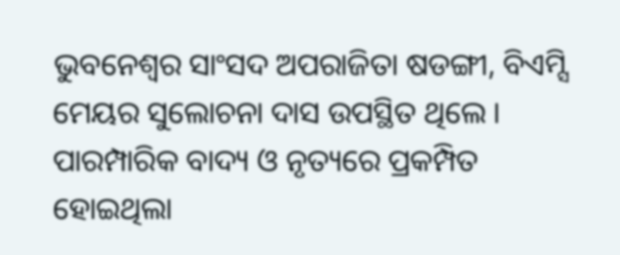ଭୁବନେଶ୍ୱର ସାଂସଦ ଅପରାଜିତା ଷଡଙ୍ଗୀ, ବିଏମ୍ସି ମେୟର ସୁଲୋଚନା ଦାସ ଉପସ୍ଥିତ ଥିଲେ । ପାରମ୍ପାରିକ ବାଦ୍ୟ ଓ ନୃତ୍ୟରେ ପ୍ରକମ୍ପିତ ହୋଇଥିଲା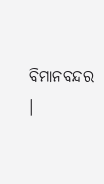ବିମାନବନ୍ଦର ।